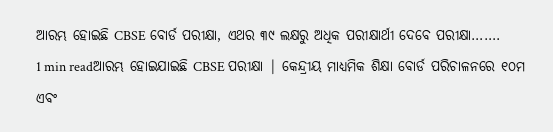ଆରମ୍ଭ ହୋଇଛି CBSE ବୋର୍ଡ ପରୀକ୍ଷା, ଏଥର ୩୯ ଲକ୍ଷରୁ ଅଧିକ ପରୀକ୍ଷାର୍ଥୀ ଦେବେ ପରୀକ୍ଷା…….
1 min readଆରମ୍ଭ ହୋଇଯାଇଛି CBSE ପରୀକ୍ଷା | କେନ୍ଦ୍ରୀୟ ମାଧ୍ୟମିକ ଶିକ୍ଷା ବୋର୍ଡ ପରିଚାଳନରେ ୧୦ମ ଏବଂ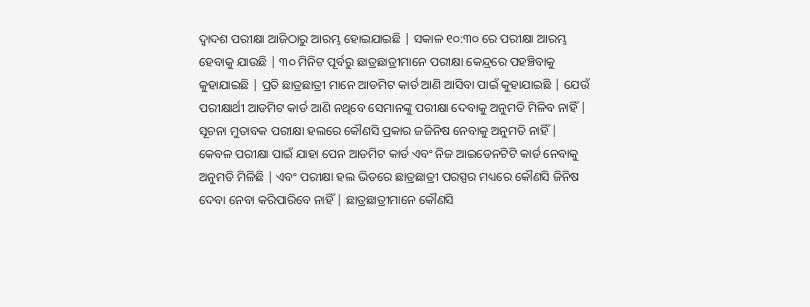ଦ୍ୱାଦଶ ପରୀକ୍ଷା ଆଜିଠାରୁ ଆରମ୍ଭ ହୋଇଯାଇଛି | ସକାଳ ୧୦:୩୦ ରେ ପରୀକ୍ଷା ଆରମ୍ଭ ହେବାକୁ ଯାଉଛି | ୩୦ ମିନିଟ ପୂର୍ବରୁ ଛାତ୍ରଛାତ୍ରୀମାନେ ପରୀକ୍ଷା କେନ୍ଦ୍ରରେ ପହଞ୍ଚିବାକୁ କୁହାଯାଇଛି | ପ୍ରତି ଛାତ୍ରଛାତ୍ରୀ ମାନେ ଆଡମିଟ କାର୍ଡ ଆଣି ଆସିବା ପାଇଁ କୁହାଯାଇଛି | ଯେଉଁ ପରୀକ୍ଷାର୍ଥୀ ଆଡମିଟ କାର୍ଡ ଆଣି ନଥିବେ ସେମାନଙ୍କୁ ପରୀକ୍ଷା ଦେବାକୁ ଅନୁମତି ମିଳିବ ନାହିଁ |
ସୂଚନା ମୁତାବକ ପରୀକ୍ଷା ହଲରେ କୌଣସି ପ୍ରକାର ଜଜିନିଷ ନେବାକୁ ଅନୁମତି ନାହିଁ | କେବଳ ପରୀକ୍ଷା ପାଇଁ ଯାହା ପେନ ଆଡମିଟ କାର୍ଡ ଏବଂ ନିଜ ଆଇଡେନଟିଟି କାର୍ଡ ନେବାକୁ ଅନୁମତି ମିଳିଛି | ଏବଂ ପରୀକ୍ଷା ହଲ ଭିତରେ ଛାତ୍ରଛାତ୍ରୀ ପରସ୍ପର ମଧ୍ୟରେ କୌଣସି ଜିନିଷ ଦେବା ନେବା କରିପାରିବେ ନାହିଁ | ଛାତ୍ରଛାତ୍ରୀମାନେ କୌଣସି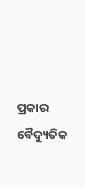ପ୍ରକାର ବୈଦ୍ୟୁତିକ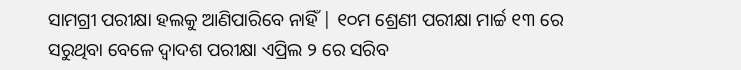ସାମଗ୍ରୀ ପରୀକ୍ଷା ହଲକୁ ଆଣିପାରିବେ ନାହିଁ | ୧୦ମ ଶ୍ରେଣୀ ପରୀକ୍ଷା ମାର୍ଚ୍ଚ ୧୩ ରେ ସରୁଥିବା ବେଳେ ଦ୍ୱାଦଶ ପରୀକ୍ଷା ଏପ୍ରିଲ ୨ ରେ ସରିବ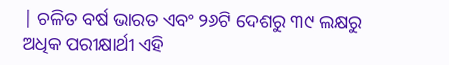| ଚଳିତ ବର୍ଷ ଭାରତ ଏବଂ ୨୬ଟି ଦେଶରୁ ୩୯ ଲକ୍ଷରୁ ଅଧିକ ପରୀକ୍ଷାର୍ଥୀ ଏହି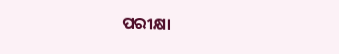ପରୀକ୍ଷା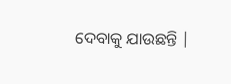ଦେବାକୁ ଯାଉଛନ୍ତି |